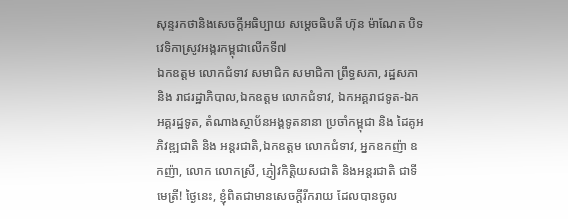សុន្ទរកថានិងសេចក្ដីអធិប្បាយ សម្ដេចធិបតី ហ៊ុន ម៉ាណែត បិទវេទិកាស្រូវអង្ករកម្ពុជាលើកទី៧
ឯកឧត្តម លោកជំទាវ សមាជិក សមាជិកា ព្រឹទ្ធសភា, រដ្ឋសភា និង រាជរដ្ឋាភិបាល,ឯកឧត្តម លោកជំទាវ, ឯកអគ្គរាជទូត-ឯកអគ្គរដ្ឋទូត, តំណាងស្ថាប័នអង្គទូតនានា ប្រចាំកម្ពុជា និង ដៃគូអភិវឌ្ឍជាតិ និង អន្តរជាតិ,ឯកឧត្តម លោកជំទាវ, អ្នកឧកញ៉ា ឧកញ៉ា, លោក លោកស្រី, ភ្ញៀវកិត្តិយសជាតិ និងអន្តរជាតិ ជាទីមេត្រី! ថ្ងៃនេះ, ខ្ញុំពិតជាមានសេចក្តីរីករាយ ដែលបានចូល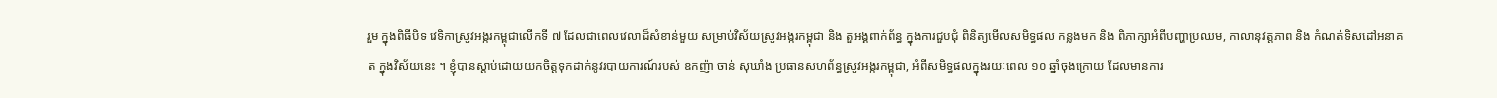រួម ក្នុងពិធីបិទ វេទិកាស្រូវអង្ករកម្ពុជាលើកទី ៧ ដែលជាពេលវេលាដ៏សំខាន់មួយ សម្រាប់វិស័យស្រូវអង្ករកម្ពុជា និង តួអង្គពាក់ព័ន្ធ ក្នុងការជួបជុំ ពិនិត្យមើលសមិទ្ធផល កន្លងមក និង ពិភាក្សាអំពីបញ្ហាប្រឈម, កាលានុវត្តភាព និង កំណត់ទិសដៅអនាគត ក្នុងវិស័យនេះ ។ ខ្ញុំបានស្តាប់ដោយយកចិត្តទុកដាក់នូវរបាយការណ៍របស់ ឧកញ៉ា ចាន់ សុឃាំង ប្រធានសហព័ន្ធស្រូវអង្ករកម្ពុជា, អំពីសមិទ្ធផលក្នុងរយៈពេល ១០ ឆ្នាំចុងក្រោយ ដែលមានការ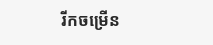រីកចម្រើន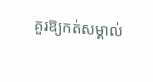គួរឱ្យកត់សម្គាល់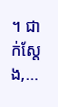។ ជាក់ស្តែង,…